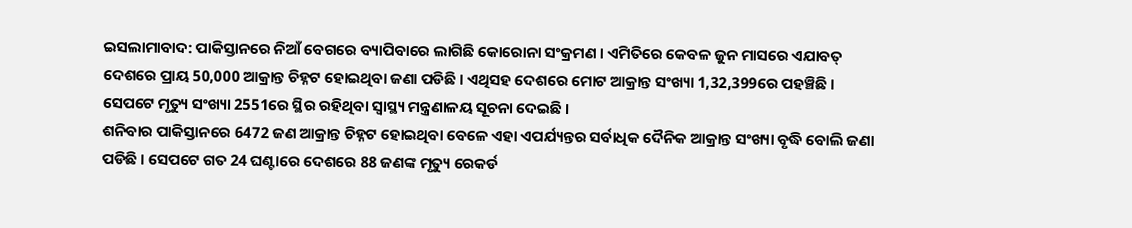ଇସଲାମାବାଦ: ପାକିସ୍ତାନରେ ନିଆଁ ବେଗରେ ବ୍ୟାପିବାରେ ଲାଗିଛି କୋରୋନା ସଂକ୍ରମଣ । ଏମିତିରେ କେବଳ ଜୁନ ମାସରେ ଏଯାବତ୍ ଦେଶରେ ପ୍ରାୟ 50,000 ଆକ୍ରାନ୍ତ ଚିହ୍ନଟ ହୋଇଥିବା ଜଣା ପଡିଛି । ଏଥିସହ ଦେଶରେ ମୋଟ ଆକ୍ରାନ୍ତ ସଂଖ୍ୟା 1,32,399ରେ ପହଞ୍ଚିଛି । ସେପଟେ ମୃତ୍ୟୁ ସଂଖ୍ୟା 2551ରେ ସ୍ଥିର ରହିଥିବା ସ୍ବାସ୍ଥ୍ୟ ମନ୍ତ୍ରଣାଳୟ ସୂଚନା ଦେଇଛି ।
ଶନିବାର ପାକିସ୍ତାନରେ 6472 ଜଣ ଆକ୍ରାନ୍ତ ଚିହ୍ନଟ ହୋଇଥିବା ବେଳେ ଏହା ଏପର୍ଯ୍ୟନ୍ତର ସର୍ବାଧିକ ଦୈନିକ ଆକ୍ରାନ୍ତ ସଂଖ୍ୟା ବୃଦ୍ଧି ବୋଲି ଜଣା ପଡିଛି । ସେପଟେ ଗତ 24 ଘଣ୍ଟାରେ ଦେଶରେ 88 ଜଣଙ୍କ ମୃତ୍ୟୁ ରେକର୍ଡ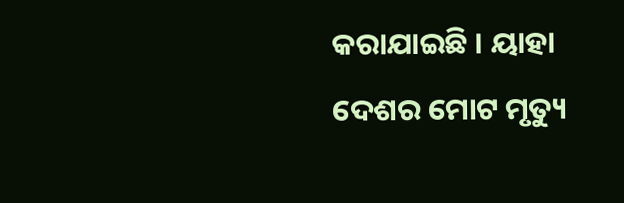କରାଯାଇଛି । ୟାହା ଦେଶର ମୋଟ ମୃତ୍ୟୁ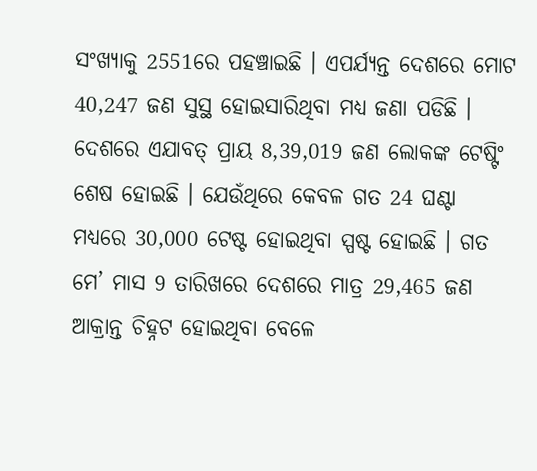ସଂଖ୍ୟାକୁ 2551ରେ ପହଞ୍ଚାଇଛି । ଏପର୍ଯ୍ୟନ୍ତ ଦେଶରେ ମୋଟ 40,247 ଜଣ ସୁସ୍ଥ ହୋଇସାରିଥିବା ମଧ୍ୟ ଜଣା ପଡିଛି ।
ଦେଶରେ ଏଯାବତ୍ ପ୍ରାୟ 8,39,019 ଜଣ ଲୋକଙ୍କ ଟେଷ୍ଟିଂ ଶେଷ ହୋଇଛି । ଯେଉଁଥିରେ କେବଳ ଗତ 24 ଘଣ୍ଟା ମଧ୍ୟରେ 30,000 ଟେଷ୍ଟ ହୋଇଥିବା ସ୍ପଷ୍ଟ ହୋଇଛି । ଗତ ମେ’ ମାସ 9 ତାରିଖରେ ଦେଶରେ ମାତ୍ର 29,465 ଜଣ ଆକ୍ରାନ୍ତ ଚିହ୍ନଟ ହୋଇଥିବା ବେଳେ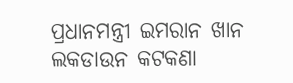ପ୍ରଧାନମନ୍ତ୍ରୀ ଇମରାନ ଖାନ ଲକଡାଉନ କଟକଣା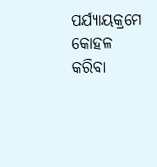ପର୍ଯ୍ୟାୟକ୍ରମେ କୋହଳ କରିବା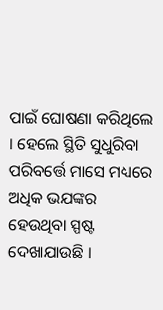ପାଇଁ ଘୋଷଣା କରିଥିଲେ । ହେଲେ ସ୍ଥିତି ସୁଧୁରିବା ପରିବର୍ତ୍ତେ ମାସେ ମଧ୍ୟରେ ଅଧିକ ଭଯଙ୍କର ହେଉଥିବା ସ୍ପଷ୍ଟ ଦେଖାଯାଉଛି ।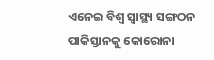ଏନେଇ ବିଶ୍ବ ସ୍ବାସ୍ଥ୍ୟ ସଙ୍ଗଠନ ପାକିସ୍ତାନକୁ କୋରୋନା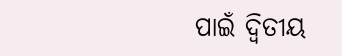ପାଇଁ ଦ୍ବିତୀୟ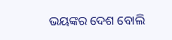ଭୟଙ୍କର ଦେଶ ବୋଲି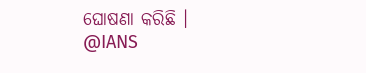ଘୋଷଣା କରିଛି ।
@IANS